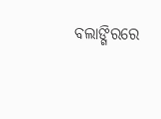ବଲାଙ୍ଗିରରେ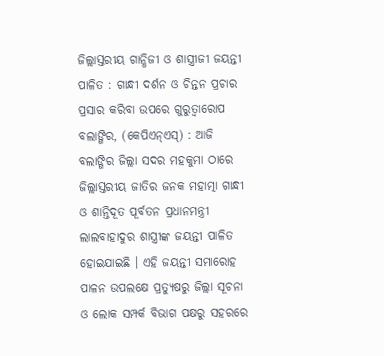ଜିଲ୍ଲାସ୍ତରୀୟ ଗାନ୍ଧିଜୀ ଓ ଶାସ୍ତ୍ରୀଜୀ ଜୟନ୍ତୀ ପାଳିତ : ଗାନ୍ଧୀ ଦର୍ଶନ ଓ ଚିନ୍ତନ ପ୍ରଚାର ପ୍ରସାର କରିବା ଉପରେ ଗୁରୁତ୍ୱାରୋପ
ବଲାଙ୍ଗିର, (କେପିଏନ୍ଏସ୍) : ଆଜି ବଲାଙ୍ଗିର ଜିଲ୍ଲା ସଦର ମହକୁମା ଠାରେ ଜିଲ୍ଲାସ୍ତରୀୟ ଜାତିର ଜନକ ମହାତ୍ମା ଗାନ୍ଧୀ ଓ ଶାନ୍ତିଦୂତ ପୂର୍ବତନ ପ୍ରଧାନମନ୍ତ୍ରୀ ଲାଲବାହାଦୁର ଶାସ୍ତ୍ରୀଙ୍କ ଜୟନ୍ତୀ ପାଳିତ ହୋଇଯାଇଛି । ଏହି ଜୟନ୍ତୀ ସମାରୋହ ପାଳନ ଉପଲକ୍ଷେ ପ୍ରତ୍ୟୁଷରୁ ଜିଲ୍ଲା ସୂଚନା ଓ ଲୋକ ସମ୍ପର୍କ ବିଭାଗ ପକ୍ଷରୁ ସହରରେ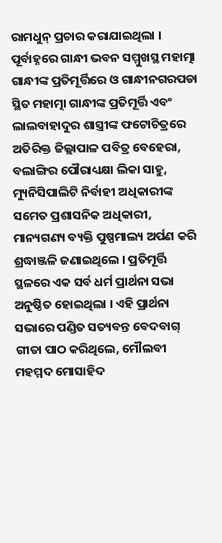ରାମଧୁନ୍ ପ୍ରଚାର କରାଯାଇଥିଲା । ପୂର୍ବାହ୍ନରେ ଗାନ୍ଧୀ ଭବନ ସମ୍ମୁଖସ୍ଥ ମହାତ୍ମା ଗାନ୍ଧୀଙ୍କ ପ୍ରତିମୂର୍ତ୍ତିରେ ଓ ଗାନ୍ଧୀନଗରପଡା ସ୍ଥିତ ମହାତ୍ମା ଗାନ୍ଧୀଙ୍କ ପ୍ରତିମୂର୍ତ୍ତି ଏବଂ ଲାଲବାହାଦୁର ଶାସ୍ତ୍ରୀଙ୍କ ଫଟୋଚିତ୍ରରେ ଅତିରିକ୍ତ ଜିଲ୍ଲାପାଳ ପବିତ୍ର ବେହେରା, ବଲାଙ୍ଗିର ପୌରାଧ୍ୟକ୍ଷା ଲିକା ସାହୁ, ମ୍ୟୁନିସିପାଲିଟି ନିର୍ବାହୀ ଅଧିକାରୀଙ୍କ ସମେତ ପ୍ରଶାସନିକ ଅଧିକାରୀ, ମାନ୍ୟଗଣ୍ୟ ବ୍ୟକ୍ତି ପୁଷ୍ପମାଲ୍ୟ ଅର୍ପଣ କରି ଶ୍ରଦ୍ଧାଞ୍ଜଳି ଜଣାଇଥିଲେ । ପ୍ରତିମୂର୍ତ୍ତି ସ୍ଥଳରେ ଏକ ସର୍ବ ଧର୍ମ ପ୍ରାର୍ଥନା ସଭା ଅନୁଷ୍ଠିତ ହୋଇଥିଲା । ଏହି ପ୍ରାର୍ଥନା ସଭାରେ ପଣ୍ଡିତ ସତ୍ୟବନ୍ତ ବେଦବାଗ୍ ଗୀତା ପାଠ କରିଥିଲେ, ମୌଲବୀ ମହମ୍ମଦ ମୋସାହିଦ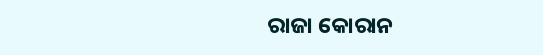ରାଜା କୋରାନ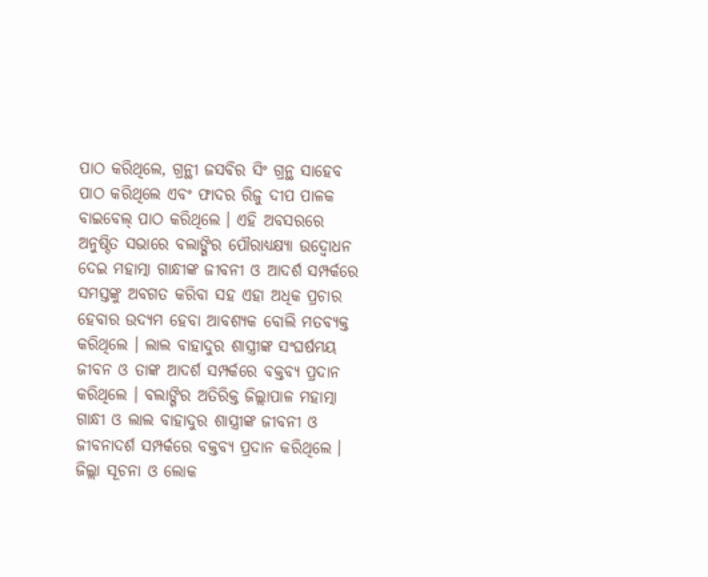ପାଠ କରିଥିଲେ, ଗ୍ରନ୍ଥୀ ଜସବିର ସିଂ ଗ୍ରନ୍ଥ ସାହେବ ପାଠ କରିଥିଲେ ଏବଂ ଫାଦର ରିଜୁ ଦୀପ ପାଳକ ବାଇବେଲ୍ ପାଠ କରିଥିଲେ । ଏହି ଅବସରରେ ଅନୁଷ୍ଠିତ ସଭାରେ ବଲାଙ୍ଗିର ପୌରାଧ୍ୟକ୍ଷ୍ୟା ଉଦ୍ବୋଧନ ଦେଇ ମହାତ୍ମା ଗାନ୍ଧୀଙ୍କ ଜୀବନୀ ଓ ଆଦର୍ଶ ସମ୍ପର୍କରେ ସମସ୍ତଙ୍କୁ ଅବଗତ କରିବା ସହ ଏହା ଅଧିକ ପ୍ରଚାର ହେବାର ଉଦ୍ୟମ ହେବା ଆବଶ୍ୟକ ବୋଲି ମତବ୍ୟକ୍ତ କରିଥିଲେ । ଲାଲ ବାହାଦୁର ଶାସ୍ତ୍ରୀଙ୍କ ସଂଘର୍ଷମୟ ଜୀବନ ଓ ତାଙ୍କ ଆଦର୍ଶ ସମ୍ପର୍କରେ ବକ୍ତବ୍ୟ ପ୍ରଦାନ କରିଥିଲେ । ବଲାଙ୍ଗିର ଅତିରିକ୍ତ ଜିଲ୍ଲାପାଳ ମହାତ୍ମା ଗାନ୍ଧୀ ଓ ଲାଲ ବାହାଦୁର ଶାସ୍ତ୍ରୀଙ୍କ ଜୀବନୀ ଓ ଜୀବନାଦର୍ଶ ସମ୍ପର୍କରେ ବକ୍ତବ୍ୟ ପ୍ରଦାନ କରିଥିଲେ । ଜିଲ୍ଲା ସୂଚନା ଓ ଲୋକ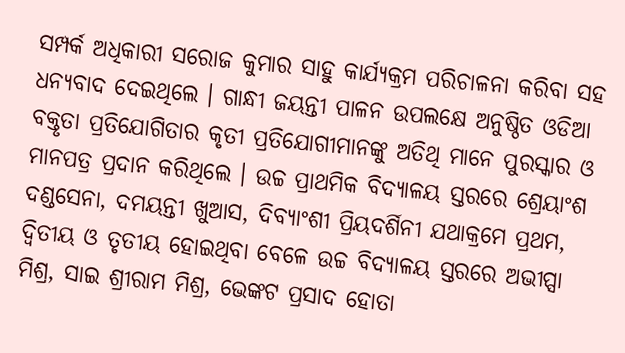ସମ୍ପର୍କ ଅଧିକାରୀ ସରୋଜ କୁମାର ସାହୁ କାର୍ଯ୍ୟକ୍ରମ ପରିଚାଳନା କରିବା ସହ ଧନ୍ୟବାଦ ଦେଇଥିଲେ । ଗାନ୍ଧୀ ଜୟନ୍ତୀ ପାଳନ ଉପଲକ୍ଷେ ଅନୁଷ୍ଠିତ ଓଡିଆ ବକ୍ତୃତା ପ୍ରତିଯୋଗିତାର କୃତୀ ପ୍ରତିଯୋଗୀମାନଙ୍କୁ ଅତିଥି ମାନେ ପୁରସ୍କାର ଓ ମାନପତ୍ର ପ୍ରଦାନ କରିଥିଲେ । ଉଚ୍ଚ ପ୍ରାଥମିକ ବିଦ୍ୟାଳୟ ସ୍ତରରେ ଶ୍ରେୟାଂଶ ଦଣ୍ଡସେନା, ଦମୟନ୍ତୀ ଖୁଆସ, ଦିବ୍ୟାଂଶୀ ପ୍ରିୟଦର୍ଶିନୀ ଯଥାକ୍ରମେ ପ୍ରଥମ, ଦ୍ୱିତୀୟ ଓ ତୃତୀୟ ହୋଇଥିବା ବେଳେ ଉଚ୍ଚ ବିଦ୍ୟାଳୟ ସ୍ତରରେ ଅଭୀପ୍ସା ମିଶ୍ର, ସାଇ ଶ୍ରୀରାମ ମିଶ୍ର, ଭେଙ୍କଟ ପ୍ରସାଦ ହୋତା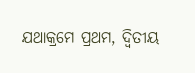ଯଥାକ୍ରମେ ପ୍ରଥମ, ଦ୍ୱିତୀୟ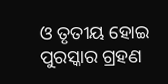ଓ ତୃତୀୟ ହୋଇ ପୁରସ୍କାର ଗ୍ରହଣ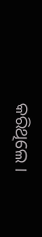କରିଥିଲେ ।